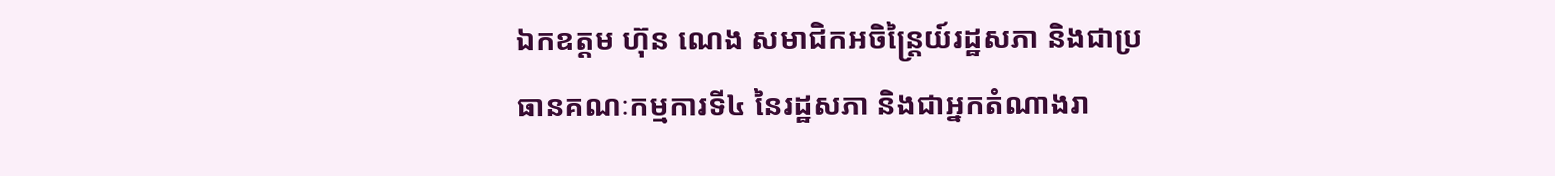ឯកឧត្ដម ហ៊ុន ណេង សមាជិកអចិន្ត្រៃយ៍រដ្ឋសភា និងជាប្រធានគណៈកម្មការទី៤ នៃរដ្ឋសភា និងជាអ្នកតំណាងរា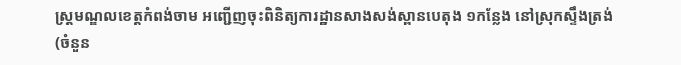ស្ត្រមណ្ឌលខេត្តកំពង់ចាម អញ្ជើញចុះពិនិត្យការដ្ឋានសាងសង់ស្ពានបេតុង ១កន្លែង នៅស្រុកស្ទឹងត្រង់ (ចំនួន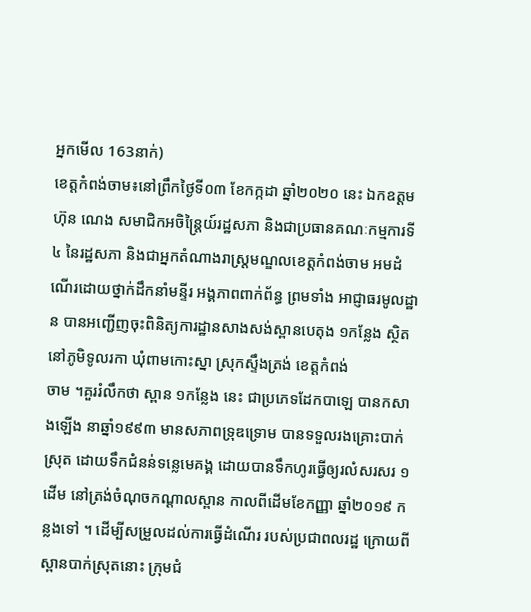អ្នកមើល 163នាក់)
ខេត្តកំពង់ចាម៖នៅព្រឹកថ្ងៃទី០៣ ខែកក្កដា ឆ្នាំ២០២០ នេះ ឯកឧត្ដម ហ៊ុន ណេង សមាជិកអចិន្ត្រៃយ៍រដ្ឋសភា និងជាប្រធានគណៈកម្មការទី៤ នៃរដ្ឋសភា និងជាអ្នកតំណាងរាស្ត្រមណ្ឌលខេត្តកំពង់ចាម អមដំណើរដោយថ្នាក់ដឹកនាំមន្ទីរ អង្គភាពពាក់ព័ន្ធ ព្រមទាំង អាជ្ញាធរមូលដ្ឋាន បានអញ្ជើញចុះពិនិត្យការដ្ឋានសាងសង់ស្ពានបេតុង ១កន្លែង ស្ថិតនៅភូមិទូលរកា ឃុំពាមកោះស្នា ស្រុកស្ទឹងត្រង់ ខេត្តកំពង់
ចាម ។គួររំលឹកថា ស្ពាន ១កន្លែង នេះ ជាប្រភេទដែកបាឡេ បានកសាងឡើង នាឆ្នាំ១៩៩៣ មានសភាពទ្រុឌទ្រោម បានទទួលរងគ្រោះបាក់ស្រុត ដោយទឹកជំនន់ទន្លេមេគង្គ ដោយបានទឹកហូរធ្វើឲ្យរលំសរសរ ១ដើម នៅត្រង់ចំណុចកណ្ដាលស្ពាន កាលពីដើមខែកញ្ញា ឆ្នាំ២០១៩ កន្លងទៅ ។ ដើម្បីសម្រួលដល់ការធ្វើដំណើរ របស់ប្រជាពលរដ្ឋ ក្រោយពីស្ពានបាក់ស្រុតនោះ ក្រុមជំ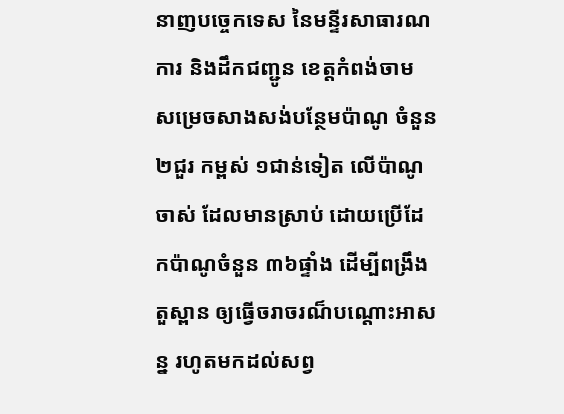នាញបច្ចេកទេស នៃមន្ទីរសាធារណការ និងដឹកជញ្ជូន ខេត្តកំពង់ចាម សម្រេចសាងសង់បន្ថែមប៉ាណូ ចំនួន២ជួរ កម្ពស់ ១ជាន់ទៀត លើប៉ាណូចាស់ ដែលមានស្រាប់ ដោយប្រើដែកប៉ាណូចំនួន ៣៦ផ្ទាំង ដើម្បីពង្រឹងតួស្ពាន ឲ្យធ្វើចរាចរណ៏បណ្តោះអាសន្ន រហូតមកដល់សព្វ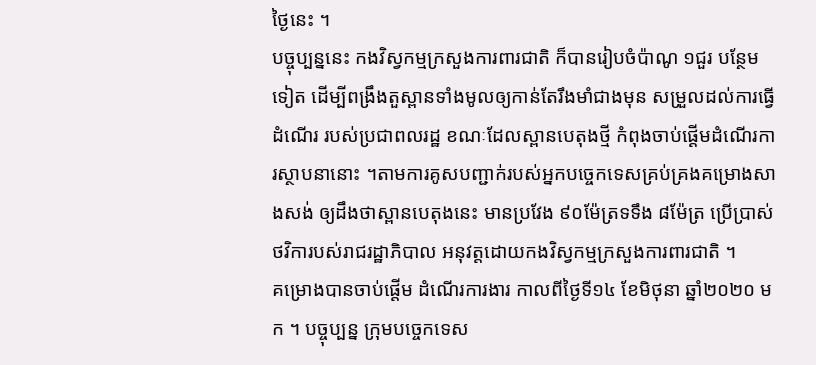ថ្ងៃនេះ ។
បច្ចុប្បន្ននេះ កងវិស្វកម្មក្រសួងការពារជាតិ ក៏បានរៀបចំប៉ាណូ ១ជួរ បន្ថែមទៀត ដើម្បីពង្រឹងតួស្ពានទាំងមូលឲ្យកាន់តែរឹងមាំជាងមុន សម្រួលដល់ការធ្វើដំណើរ របស់ប្រជាពលរដ្ឋ ខណៈដែលស្ពានបេតុងថ្មី កំពុងចាប់ផ្ដើមដំណើរការស្ថាបនានោះ ។តាមការគូសបញ្ជាក់របស់អ្នកបច្ចេកទេសគ្រប់គ្រងគម្រោងសាងសង់ ឲ្យដឹងថាស្ពានបេតុងនេះ មានប្រវែង ៩០ម៉ែត្រទទឹង ៨ម៉ែត្រ ប្រើប្រាស់ថវិការបស់រាជរដ្ឋាភិបាល អនុវត្តដោយកងវិស្វកម្មក្រសួងការពារជាតិ ។
គម្រោងបានចាប់ផ្ដើម ដំណើរការងារ កាលពីថ្ងៃទី១៤ ខែមិថុនា ឆ្នាំ២០២០ មក ។ បច្ចុប្បន្ន ក្រុមបច្ចេកទេស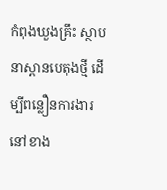កំពុងឃួងគ្រឹះ ស្ថាបនាស្ពានបេតុងថ្មី ដើម្បីពន្លឿនការងារ នៅខាង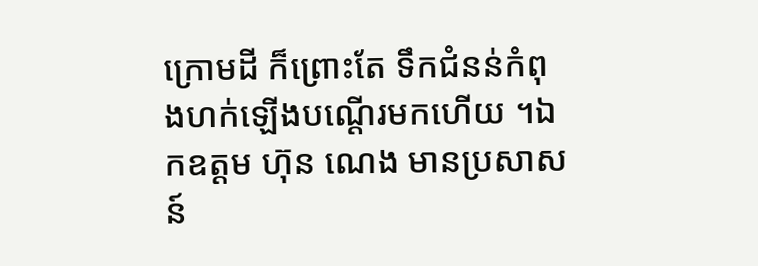ក្រោមដី ក៏ព្រោះតែ ទឹកជំនន់កំពុងហក់ឡើងបណ្ដើរមកហើយ ។ឯកឧត្ដម ហ៊ុន ណេង មានប្រសាសន៍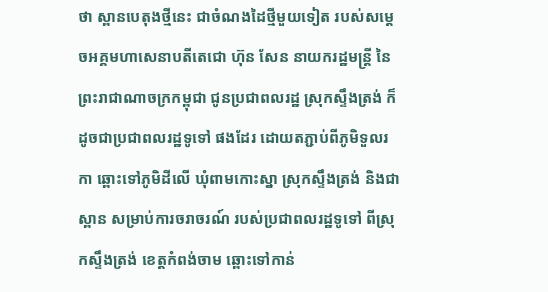ថា ស្ពានបេតុងថ្មីនេះ ជាចំណងដៃថ្មីមួយទៀត របស់សម្ដេចអគ្គមហាសេនាបតីតេជោ ហ៊ុន សែន នាយករដ្ឋមន្ត្រី នៃព្រះរាជាណាចក្រកម្ពុជា ជូនប្រជាពលរដ្ឋ ស្រុកស្ទឹងត្រង់ ក៏ដូចជាប្រជាពលរដ្ឋទូទៅ ផងដែរ ដោយតភ្ជាប់ពីភូមិទួលរកា ឆ្ពោះទៅភូមិដីលើ ឃុំពាមកោះស្នា ស្រុកស្ទឹងត្រង់ និងជាស្ពាន សម្រាប់ការចរាចរណ៍ របស់ប្រជាពលរដ្ឋទូទៅ ពីស្រុកស្ទឹងត្រង់ ខេត្តកំពង់ចាម ឆ្ពោះទៅកាន់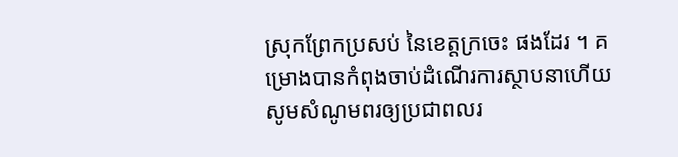ស្រុកព្រែកប្រសប់ នៃខេត្តក្រចេះ ផងដែរ ។ គម្រោងបានកំពុងចាប់ដំណើរការស្ថាបនាហើយ សូមសំណូមពរឲ្យប្រជាពលរ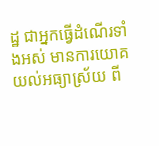ដ្ឋ ជាអ្នកធ្វើដំណើរទាំងអស់ មានការយោគយល់អធ្យាស្រ័យ ពី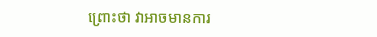ព្រោះថា វាអាចមានការ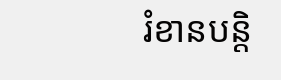រំខានបន្តិ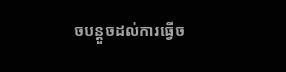ចបន្តួចដល់ការធ្វើច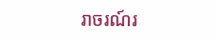រាចរណ៍រ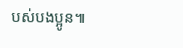បស់បងប្អូន៕